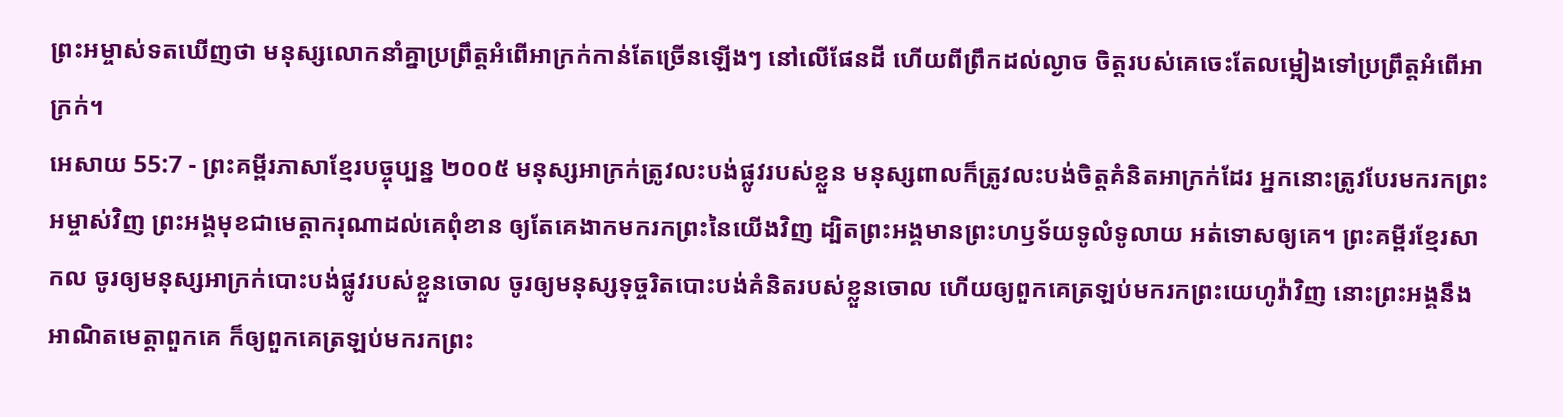ព្រះអម្ចាស់ទតឃើញថា មនុស្សលោកនាំគ្នាប្រព្រឹត្តអំពើអាក្រក់កាន់តែច្រើនឡើងៗ នៅលើផែនដី ហើយពីព្រឹកដល់ល្ងាច ចិត្តរបស់គេចេះតែលម្អៀងទៅប្រព្រឹត្តអំពើអាក្រក់។
អេសាយ 55:7 - ព្រះគម្ពីរភាសាខ្មែរបច្ចុប្បន្ន ២០០៥ មនុស្សអាក្រក់ត្រូវលះបង់ផ្លូវរបស់ខ្លួន មនុស្សពាលក៏ត្រូវលះបង់ចិត្តគំនិតអាក្រក់ដែរ អ្នកនោះត្រូវបែរមករកព្រះអម្ចាស់វិញ ព្រះអង្គមុខជាមេត្តាករុណាដល់គេពុំខាន ឲ្យតែគេងាកមករកព្រះនៃយើងវិញ ដ្បិតព្រះអង្គមានព្រះហឫទ័យទូលំទូលាយ អត់ទោសឲ្យគេ។ ព្រះគម្ពីរខ្មែរសាកល ចូរឲ្យមនុស្សអាក្រក់បោះបង់ផ្លូវរបស់ខ្លួនចោល ចូរឲ្យមនុស្សទុច្ចរិតបោះបង់គំនិតរបស់ខ្លួនចោល ហើយឲ្យពួកគេត្រឡប់មករកព្រះយេហូវ៉ាវិញ នោះព្រះអង្គនឹងអាណិតមេត្តាពួកគេ ក៏ឲ្យពួកគេត្រឡប់មករកព្រះ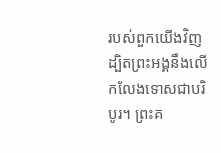របស់ពួកយើងវិញ ដ្បិតព្រះអង្គនឹងលើកលែងទោសជាបរិបូរ។ ព្រះគ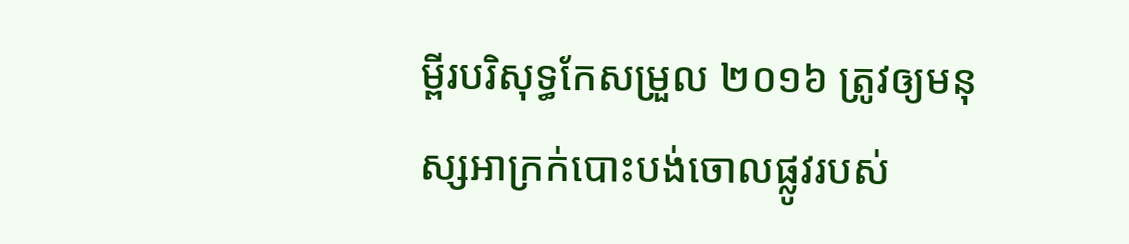ម្ពីរបរិសុទ្ធកែសម្រួល ២០១៦ ត្រូវឲ្យមនុស្សអាក្រក់បោះបង់ចោលផ្លូវរបស់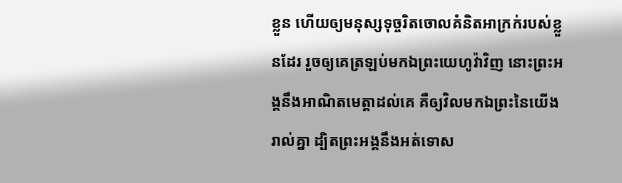ខ្លួន ហើយឲ្យមនុស្សទុច្ចរិតចោលគំនិតអាក្រក់របស់ខ្លួនដែរ រួចឲ្យគេត្រឡប់មកឯព្រះយេហូវ៉ាវិញ នោះព្រះអង្គនឹងអាណិតមេត្តាដល់គេ គឺឲ្យវិលមកឯព្រះនៃយើងរាល់គ្នា ដ្បិតព្រះអង្គនឹងអត់ទោស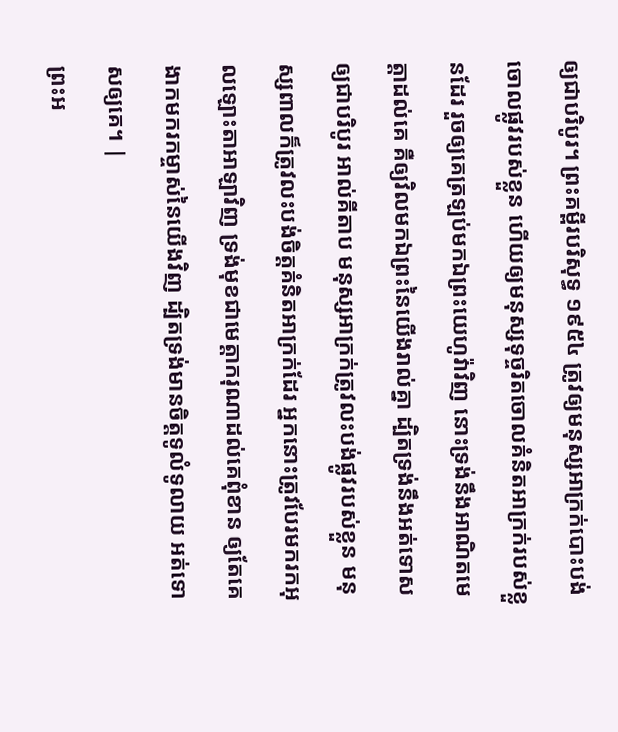ឲ្យជាបរិបូរ។ ព្រះគម្ពីរបរិសុទ្ធ ១៩៥៤ ត្រូវឲ្យមនុស្សអាក្រក់បោះបង់ចោលផ្លូវរបស់ខ្លួន ហើយឲ្យមនុស្សទុច្ចរិតចោលគំនិតអាក្រក់របស់ខ្លួនដែរ រួចឲ្យគេត្រឡប់មកឯព្រះយេហូវ៉ាវិញ នោះទ្រង់នឹងអាណិតមេត្តាដល់គេ គឺឲ្យវិលមកឯព្រះនៃយើងរាល់គ្នា ដ្បិតទ្រង់នឹងអត់ទោសឲ្យជាបរិបូរ អាល់គីតាប មនុស្សអាក្រក់ត្រូវលះបង់ផ្លូវរបស់ខ្លួន មនុស្សពាលក៏ត្រូវលះបង់ចិត្តគំនិតអាក្រក់ដែរ អ្នកនោះត្រូវបែរមករកអុលឡោះតាអាឡាវិញ ទ្រង់មុខជាមេត្តាករុណាដល់គេពុំខាន ឲ្យតែគេងាកមករកម្ចាស់នៃយើងវិញ ដ្បិតទ្រង់មានចិត្តទូលំទូលាយ អត់ទោសឲ្យគេ។ |
ព្រះអ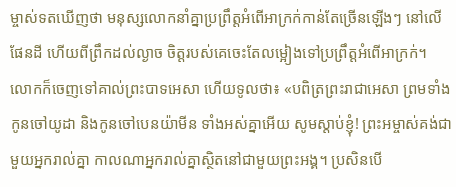ម្ចាស់ទតឃើញថា មនុស្សលោកនាំគ្នាប្រព្រឹត្តអំពើអាក្រក់កាន់តែច្រើនឡើងៗ នៅលើផែនដី ហើយពីព្រឹកដល់ល្ងាច ចិត្តរបស់គេចេះតែលម្អៀងទៅប្រព្រឹត្តអំពើអាក្រក់។
លោកក៏ចេញទៅគាល់ព្រះបាទអេសា ហើយទូលថា៖ «បពិត្រព្រះរាជាអេសា ព្រមទាំងកូនចៅយូដា និងកូនចៅបេនយ៉ាមីន ទាំងអស់គ្នាអើយ សូមស្ដាប់ខ្ញុំ! ព្រះអម្ចាស់គង់ជាមួយអ្នករាល់គ្នា កាលណាអ្នករាល់គ្នាស្ថិតនៅជាមួយព្រះអង្គ។ ប្រសិនបើ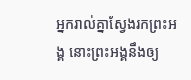អ្នករាល់គ្នាស្វែងរកព្រះអង្គ នោះព្រះអង្គនឹងឲ្យ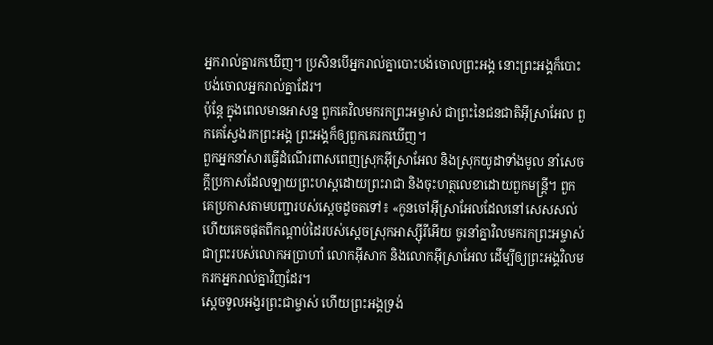អ្នករាល់គ្នារកឃើញ។ ប្រសិនបើអ្នករាល់គ្នាបោះបង់ចោលព្រះអង្គ នោះព្រះអង្គក៏បោះបង់ចោលអ្នករាល់គ្នាដែរ។
ប៉ុន្តែ ក្នុងពេលមានអាសន្ន ពួកគេវិលមករកព្រះអម្ចាស់ ជាព្រះនៃជនជាតិអ៊ីស្រាអែល ពួកគេស្វែងរកព្រះអង្គ ព្រះអង្គក៏ឲ្យពួកគេរកឃើញ។
ពួកអ្នកនាំសារធ្វើដំណើរពាសពេញស្រុកអ៊ីស្រាអែល និងស្រុកយូដាទាំងមូល នាំសេចក្ដីប្រកាសដែលឡាយព្រះហស្ដដោយព្រះរាជា និងចុះហត្ថលេខាដោយពួកមន្ត្រី។ ពួកគេប្រកាសតាមបញ្ជារបស់ស្ដេចដូចតទៅ៖ «កូនចៅអ៊ីស្រាអែលដែលនៅសេសសល់ ហើយគេចផុតពីកណ្ដាប់ដៃរបស់ស្ដេចស្រុកអាស្ស៊ីរីអើយ ចូរនាំគ្នាវិលមករកព្រះអម្ចាស់ ជាព្រះរបស់លោកអប្រាហាំ លោកអ៊ីសាក និងលោកអ៊ីស្រាអែល ដើម្បីឲ្យព្រះអង្គវិលមករកអ្នករាល់គ្នាវិញដែរ។
ស្ដេចទូលអង្វរព្រះជាម្ចាស់ ហើយព្រះអង្គទ្រង់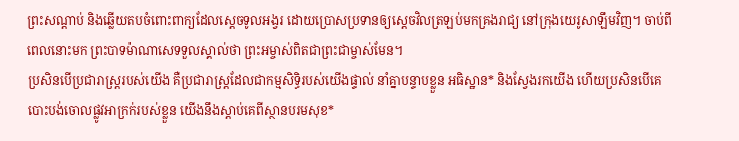ព្រះសណ្ដាប់ និងឆ្លើយតបចំពោះពាក្យដែលស្ដេចទូលអង្វរ ដោយប្រោសប្រទានឲ្យស្ដេចវិលត្រឡប់មកគ្រងរាជ្យ នៅក្រុងយេរូសាឡឹមវិញ។ ចាប់ពីពេលនោះមក ព្រះបាទម៉ាណាសេទទួលស្គាល់ថា ព្រះអម្ចាស់ពិតជាព្រះជាម្ចាស់មែន។
ប្រសិនបើប្រជារាស្ត្ររបស់យើង គឺប្រជារាស្ត្រដែលជាកម្មសិទ្ធិរបស់យើងផ្ទាល់ នាំគ្នាបន្ទាបខ្លួន អធិស្ឋាន* និងស្វែងរកយើង ហើយប្រសិនបើគេបោះបង់ចោលផ្លូវអាក្រក់របស់ខ្លួន យើងនឹងស្ដាប់គេពីស្ថានបរមសុខ*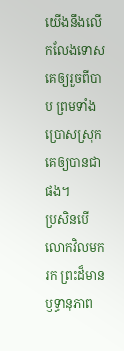យើងនឹងលើកលែងទោសគេឲ្យរួចពីបាប ព្រមទាំងប្រោសស្រុកគេឲ្យបានជាផង។
ប្រសិនបើលោកវិលមករក ព្រះដ៏មានឫទ្ធានុភាព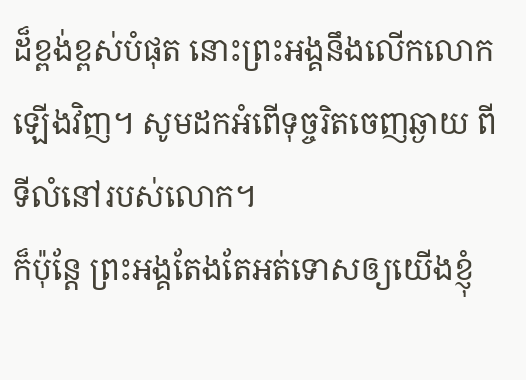ដ៏ខ្ពង់ខ្ពស់បំផុត នោះព្រះអង្គនឹងលើកលោកឡើងវិញ។ សូមដកអំពើទុច្ចរិតចេញឆ្ងាយ ពីទីលំនៅរបស់លោក។
ក៏ប៉ុន្តែ ព្រះអង្គតែងតែអត់ទោសឲ្យយើងខ្ញុំ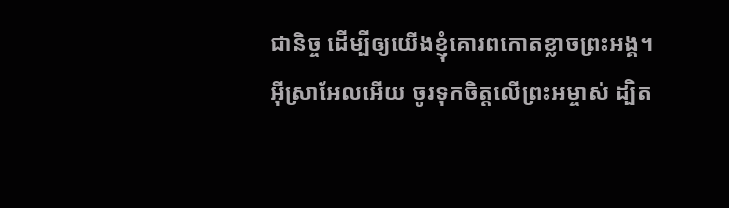ជានិច្ច ដើម្បីឲ្យយើងខ្ញុំគោរពកោតខ្លាចព្រះអង្គ។
អ៊ីស្រាអែលអើយ ចូរទុកចិត្តលើព្រះអម្ចាស់ ដ្បិត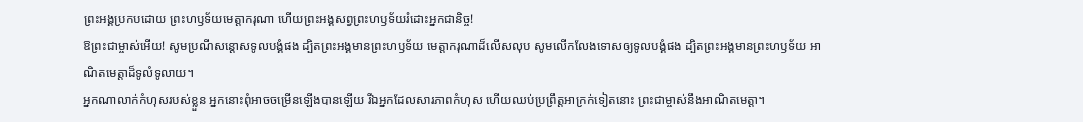ព្រះអង្គប្រកបដោយ ព្រះហឫទ័យមេត្តាករុណា ហើយព្រះអង្គសព្វព្រះហឫទ័យរំដោះអ្នកជានិច្ច!
ឱព្រះជាម្ចាស់អើយ! សូមប្រណីសន្ដោសទូលបង្គំផង ដ្បិតព្រះអង្គមានព្រះហឫទ័យ មេត្តាករុណាដ៏លើសលុប សូមលើកលែងទោសឲ្យទូលបង្គំផង ដ្បិតព្រះអង្គមានព្រះហឫទ័យ អាណិតមេត្តាដ៏ទូលំទូលាយ។
អ្នកណាលាក់កំហុសរបស់ខ្លួន អ្នកនោះពុំអាចចម្រើនឡើងបានឡើយ រីឯអ្នកដែលសារភាពកំហុស ហើយឈប់ប្រព្រឹត្តអាក្រក់ទៀតនោះ ព្រះជាម្ចាស់នឹងអាណិតមេត្តា។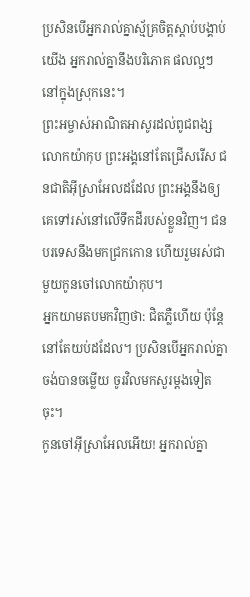ប្រសិនបើអ្នករាល់គ្នាស្ម័គ្រចិត្តស្ដាប់បង្គាប់យើង អ្នករាល់គ្នានឹងបរិភោគ ផលល្អៗនៅក្នុងស្រុកនេះ។
ព្រះអម្ចាស់អាណិតអាសូរដល់ពូជពង្សលោកយ៉ាកុប ព្រះអង្គនៅតែជ្រើសរើស ជនជាតិអ៊ីស្រាអែលដដែល ព្រះអង្គនឹងឲ្យគេទៅរស់នៅលើទឹកដីរបស់ខ្លួនវិញ។ ជនបរទេសនឹងមកជ្រកកោន ហើយរួមរស់ជាមួយកូនចៅលោកយ៉ាកុប។
អ្នកយាមតបមកវិញថា: ជិតភ្លឺហើយ ប៉ុន្តែ នៅតែយប់ដដែល។ ប្រសិនបើអ្នករាល់គ្នាចង់បានចម្លើយ ចូរវិលមកសួរម្ដងទៀតចុះ។
កូនចៅអ៊ីស្រាអែលអើយ! អ្នករាល់គ្នា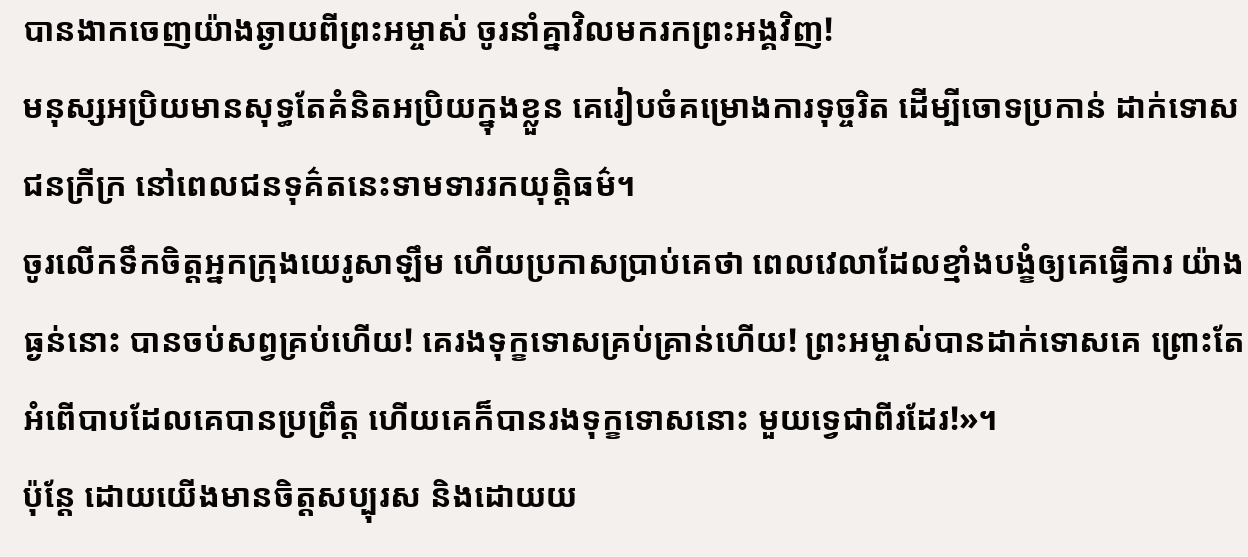បានងាកចេញយ៉ាងឆ្ងាយពីព្រះអម្ចាស់ ចូរនាំគ្នាវិលមករកព្រះអង្គវិញ!
មនុស្សអប្រិយមានសុទ្ធតែគំនិតអប្រិយក្នុងខ្លួន គេរៀបចំគម្រោងការទុច្ចរិត ដើម្បីចោទប្រកាន់ ដាក់ទោសជនក្រីក្រ នៅពេលជនទុគ៌តនេះទាមទាររកយុត្តិធម៌។
ចូរលើកទឹកចិត្តអ្នកក្រុងយេរូសាឡឹម ហើយប្រកាសប្រាប់គេថា ពេលវេលាដែលខ្មាំងបង្ខំឲ្យគេធ្វើការ យ៉ាងធ្ងន់នោះ បានចប់សព្វគ្រប់ហើយ! គេរងទុក្ខទោសគ្រប់គ្រាន់ហើយ! ព្រះអម្ចាស់បានដាក់ទោសគេ ព្រោះតែអំពើបាបដែលគេបានប្រព្រឹត្ត ហើយគេក៏បានរងទុក្ខទោសនោះ មួយទ្វេជាពីរដែរ!»។
ប៉ុន្តែ ដោយយើងមានចិត្តសប្បុរស និងដោយយ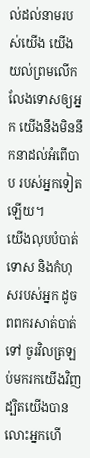ល់ដល់នាមរបស់យើង យើងយល់ព្រមលើកលែងទោសឲ្យអ្នក យើងនឹងមិននឹកនាដល់អំពើបាប របស់អ្នកទៀតឡើយ។
យើងលុបបំបាត់ទោស និងកំហុសរបស់អ្នក ដូចពពករសាត់បាត់ទៅ ចូរវិលត្រឡប់មករកយើងវិញ ដ្បិតយើងបានលោះអ្នកហើ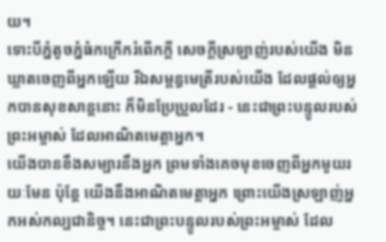យ។
ទោះបីភ្នំតូចភ្នំធំកក្រើករំពើកក្ដី សេចក្ដីស្រឡាញ់របស់យើង មិនឃ្លាតចេញពីអ្នកឡើយ រីឯសម្ពន្ធមេត្រីរបស់យើង ដែលផ្ដល់ឲ្យអ្នកបានសុខសាន្តនោះ ក៏មិនប្រែប្រួលដែរ - នេះជាព្រះបន្ទូលរបស់ព្រះអម្ចាស់ ដែលអាណិតមេត្តាអ្នក។
យើងបានខឹងសម្បារនឹងអ្នក ព្រមទាំងគេចមុខចេញពីអ្នកមួយរយៈមែន ប៉ុន្តែ យើងនឹងអាណិតមេត្តាអ្នក ព្រោះយើងស្រឡាញ់អ្នកអស់កល្បជានិច្ច។ នេះជាព្រះបន្ទូលរបស់ព្រះអម្ចាស់ ដែល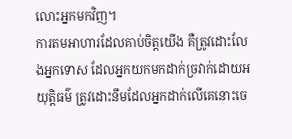លោះអ្នកមកវិញ។
ការតមអាហារដែលគាប់ចិត្តយើង គឺត្រូវដោះលែងអ្នកទោស ដែលអ្នកយកមកដាក់ច្រវាក់ដោយអយុត្តិធម៌ ត្រូវដោះនឹមដែលអ្នកដាក់លើគេនោះចេ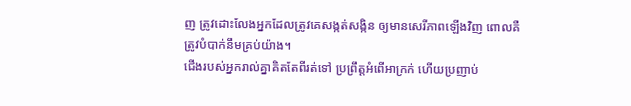ញ ត្រូវដោះលែងអ្នកដែលត្រូវគេសង្កត់សង្កិន ឲ្យមានសេរីភាពឡើងវិញ ពោលគឺត្រូវបំបាក់នឹមគ្រប់យ៉ាង។
ជើងរបស់អ្នករាល់គ្នាគិតតែពីរត់ទៅ ប្រព្រឹត្តអំពើអាក្រក់ ហើយប្រញាប់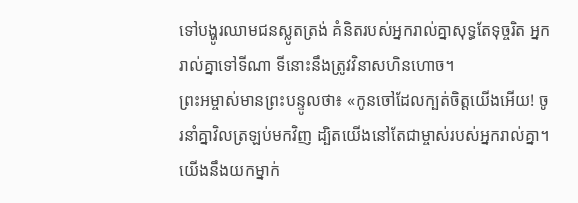ទៅបង្ហូរឈាមជនស្លូតត្រង់ គំនិតរបស់អ្នករាល់គ្នាសុទ្ធតែទុច្ចរិត អ្នករាល់គ្នាទៅទីណា ទីនោះនឹងត្រូវវិនាសហិនហោច។
ព្រះអម្ចាស់មានព្រះបន្ទូលថា៖ «កូនចៅដែលក្បត់ចិត្តយើងអើយ! ចូរនាំគ្នាវិលត្រឡប់មកវិញ ដ្បិតយើងនៅតែជាម្ចាស់របស់អ្នករាល់គ្នា។ យើងនឹងយកម្នាក់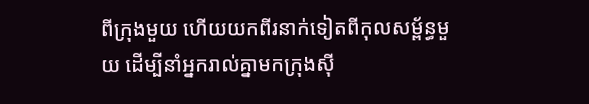ពីក្រុងមួយ ហើយយកពីរនាក់ទៀតពីកុលសម្ព័ន្ធមួយ ដើម្បីនាំអ្នករាល់គ្នាមកក្រុងស៊ី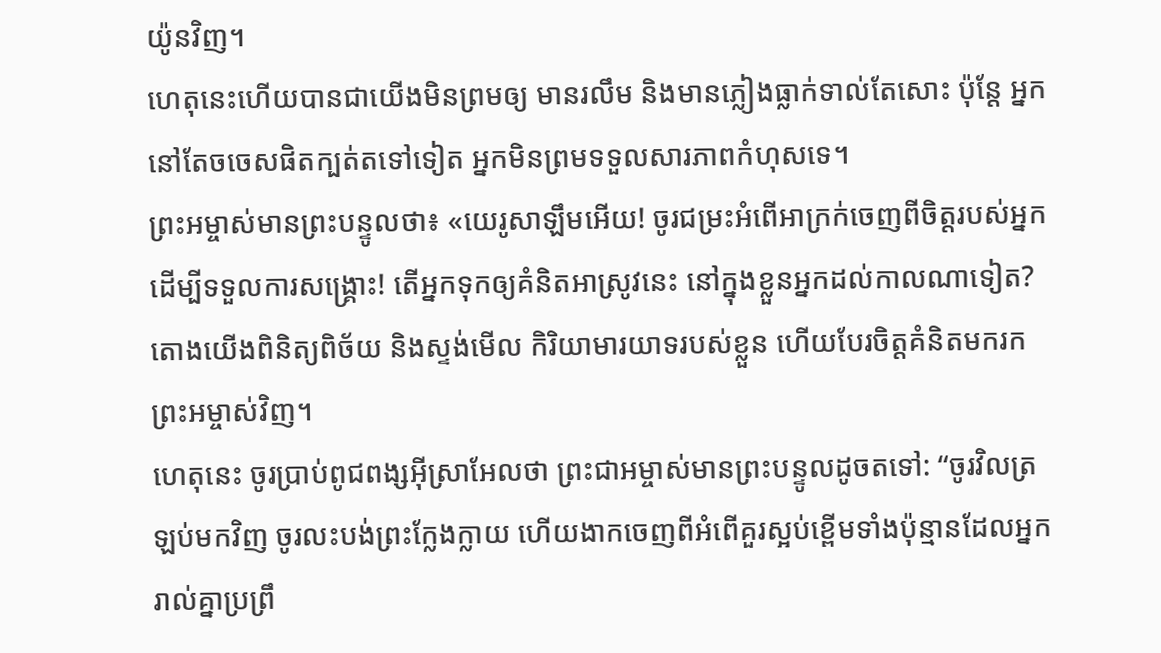យ៉ូនវិញ។
ហេតុនេះហើយបានជាយើងមិនព្រមឲ្យ មានរលឹម និងមានភ្លៀងធ្លាក់ទាល់តែសោះ ប៉ុន្តែ អ្នកនៅតែចចេសផិតក្បត់តទៅទៀត អ្នកមិនព្រមទទួលសារភាពកំហុសទេ។
ព្រះអម្ចាស់មានព្រះបន្ទូលថា៖ «យេរូសាឡឹមអើយ! ចូរជម្រះអំពើអាក្រក់ចេញពីចិត្តរបស់អ្នក ដើម្បីទទួលការសង្គ្រោះ! តើអ្នកទុកឲ្យគំនិតអាស្រូវនេះ នៅក្នុងខ្លួនអ្នកដល់កាលណាទៀត?
តោងយើងពិនិត្យពិច័យ និងស្ទង់មើល កិរិយាមារយាទរបស់ខ្លួន ហើយបែរចិត្តគំនិតមករកព្រះអម្ចាស់វិញ។
ហេតុនេះ ចូរប្រាប់ពូជពង្សអ៊ីស្រាអែលថា ព្រះជាអម្ចាស់មានព្រះបន្ទូលដូចតទៅ: “ចូរវិលត្រឡប់មកវិញ ចូរលះបង់ព្រះក្លែងក្លាយ ហើយងាកចេញពីអំពើគួរស្អប់ខ្ពើមទាំងប៉ុន្មានដែលអ្នករាល់គ្នាប្រព្រឹ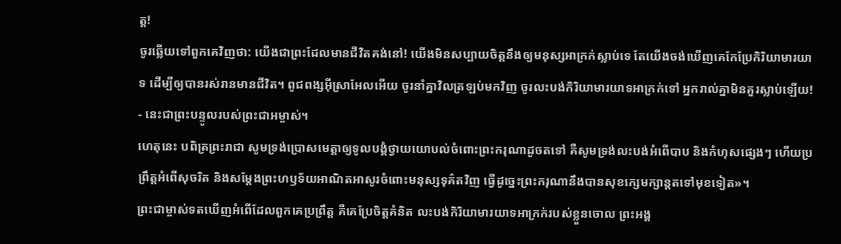ត្ត!
ចូរឆ្លើយទៅពួកគេវិញថា: យើងជាព្រះដែលមានជីវិតគង់នៅ! យើងមិនសប្បាយចិត្តនឹងឲ្យមនុស្សអាក្រក់ស្លាប់ទេ តែយើងចង់ឃើញគេកែប្រែកិរិយាមារយាទ ដើម្បីឲ្យបានរស់រានមានជីវិត។ ពូជពង្សអ៊ីស្រាអែលអើយ ចូរនាំគ្នាវិលត្រឡប់មកវិញ ចូរលះបង់កិរិយាមារយាទអាក្រក់ទៅ អ្នករាល់គ្នាមិនគួរស្លាប់ឡើយ! - នេះជាព្រះបន្ទូលរបស់ព្រះជាអម្ចាស់។
ហេតុនេះ បពិត្រព្រះរាជា សូមទ្រង់ប្រោសមេត្តាឲ្យទូលបង្គំថ្វាយយោបល់ចំពោះព្រះករុណាដូចតទៅ គឺសូមទ្រង់លះបង់អំពើបាប និងកំហុសផ្សេងៗ ហើយប្រព្រឹត្តអំពើសុចរិត និងសម្តែងព្រះហឫទ័យអាណិតអាសូរចំពោះមនុស្សទុគ៌តវិញ ធ្វើដូច្នេះព្រះករុណានឹងបានសុខក្សេមក្សាន្តតទៅមុខទៀត»។
ព្រះជាម្ចាស់ទតឃើញអំពើដែលពួកគេប្រព្រឹត្ត គឺគេប្រែចិត្តគំនិត លះបង់កិរិយាមារយាទអាក្រក់របស់ខ្លួនចោល ព្រះអង្គ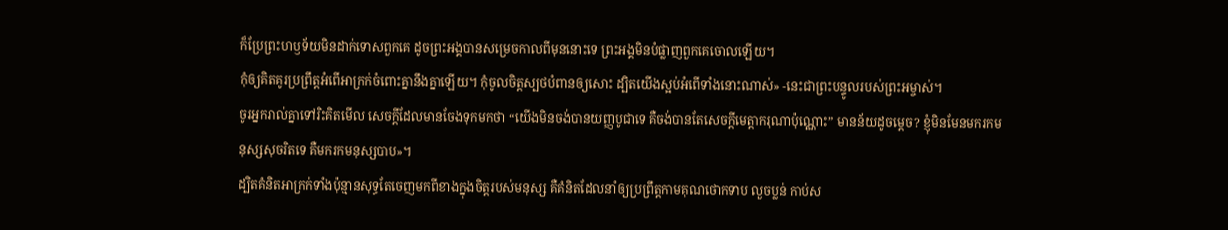ក៏ប្រែព្រះហឫទ័យមិនដាក់ទោសពួកគេ ដូចព្រះអង្គបានសម្រេចកាលពីមុននោះទេ ព្រះអង្គមិនបំផ្លាញពួកគេចោលឡើយ។
កុំឲ្យគិតគូរប្រព្រឹត្តអំពើអាក្រក់ចំពោះគ្នានឹងគ្នាឡើយ។ កុំចូលចិត្តស្បថបំពានឲ្យសោះ ដ្បិតយើងស្អប់អំពើទាំងនោះណាស់» -នេះជាព្រះបន្ទូលរបស់ព្រះអម្ចាស់។
ចូរអ្នករាល់គ្នាទៅរិះគិតមើល សេចក្ដីដែលមានចែងទុកមកថា “យើងមិនចង់បានយញ្ញបូជាទេ គឺចង់បានតែសេចក្ដីមេត្តាករុណាប៉ុណ្ណោះ” មានន័យដូចម្ដេច? ខ្ញុំមិនមែនមករកមនុស្សសុចរិតទេ គឺមករកមនុស្សបាប»។
ដ្បិតគំនិតអាក្រក់ទាំងប៉ុន្មានសុទ្ធតែចេញមកពីខាងក្នុងចិត្តរបស់មនុស្ស គឺគំនិតដែលនាំឲ្យប្រព្រឹត្តកាមគុណថោកទាប លួចប្លន់ កាប់ស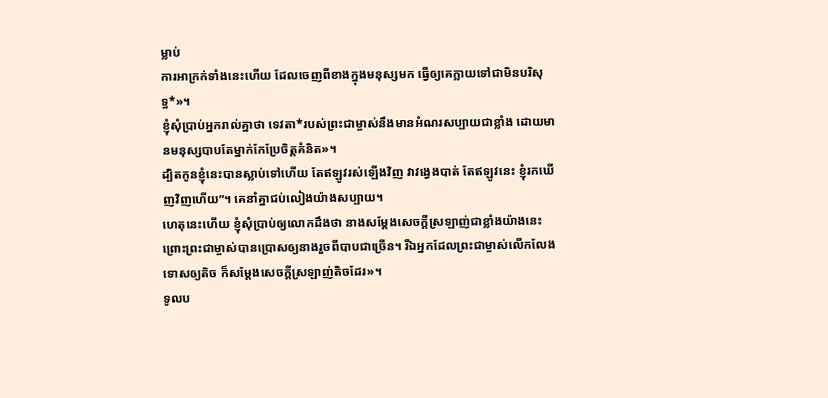ម្លាប់
ការអាក្រក់ទាំងនេះហើយ ដែលចេញពីខាងក្នុងមនុស្សមក ធ្វើឲ្យគេក្លាយទៅជាមិនបរិសុទ្ធ*»។
ខ្ញុំសុំប្រាប់អ្នករាល់គ្នាថា ទេវតា*របស់ព្រះជាម្ចាស់នឹងមានអំណរសប្បាយជាខ្លាំង ដោយមានមនុស្សបាបតែម្នាក់កែប្រែចិត្តគំនិត»។
ដ្បិតកូនខ្ញុំនេះបានស្លាប់ទៅហើយ តែឥឡូវរស់ឡើងវិញ វាវង្វេងបាត់ តែឥឡូវនេះ ខ្ញុំរកឃើញវិញហើយ”។ គេនាំគ្នាជប់លៀងយ៉ាងសប្បាយ។
ហេតុនេះហើយ ខ្ញុំសុំប្រាប់ឲ្យលោកដឹងថា នាងសម្តែងសេចក្ដីស្រឡាញ់ជាខ្លាំងយ៉ាងនេះ ព្រោះព្រះជាម្ចាស់បានប្រោសឲ្យនាងរួចពីបាបជាច្រើន។ រីឯអ្នកដែលព្រះជាម្ចាស់លើកលែងទោសឲ្យតិច ក៏សម្តែងសេចក្ដីស្រឡាញ់តិចដែរ»។
ទូលប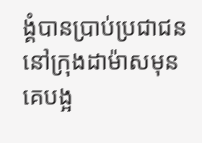ង្គំបានប្រាប់ប្រជាជននៅក្រុងដាម៉ាសមុនគេបង្អ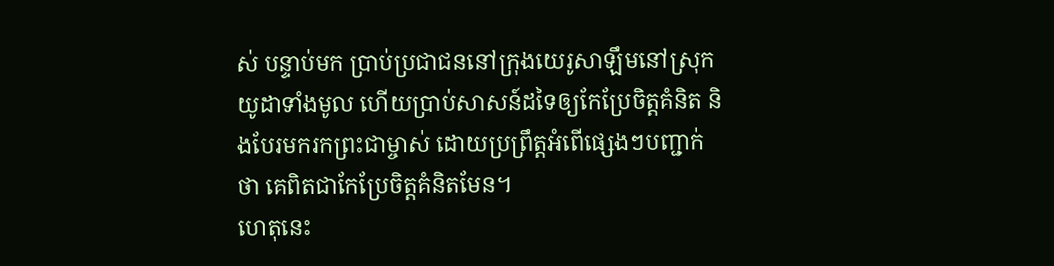ស់ បន្ទាប់មក ប្រាប់ប្រជាជននៅក្រុងយេរូសាឡឹមនៅស្រុកយូដាទាំងមូល ហើយប្រាប់សាសន៍ដទៃឲ្យកែប្រែចិត្តគំនិត និងបែរមករកព្រះជាម្ចាស់ ដោយប្រព្រឹត្តអំពើផ្សេងៗបញ្ជាក់ថា គេពិតជាកែប្រែចិត្តគំនិតមែន។
ហេតុនេះ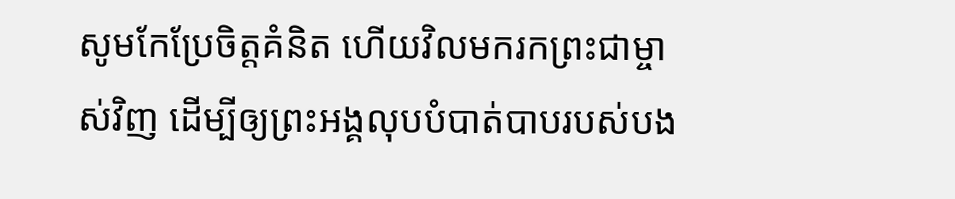សូមកែប្រែចិត្តគំនិត ហើយវិលមករកព្រះជាម្ចាស់វិញ ដើម្បីឲ្យព្រះអង្គលុបបំបាត់បាបរបស់បង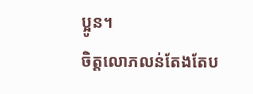ប្អូន។
ចិត្តលោភលន់តែងតែប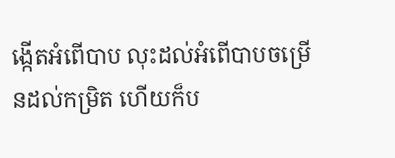ង្កើតអំពើបាប លុះដល់អំពើបាបចម្រើនដល់កម្រិត ហើយក៏ប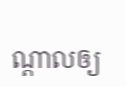ណ្ដាលឲ្យ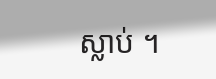ស្លាប់ ។